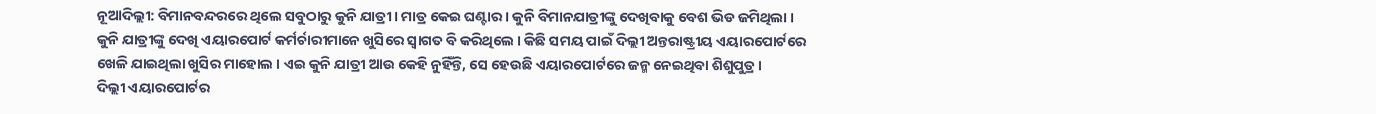ନୂଆଦିଲ୍ଲୀ: ବିମାନବନ୍ଦରରେ ଥିଲେ ସବୁଠାରୁ କୁନି ଯାତ୍ରୀ । ମାତ୍ର କେଇ ଘଣ୍ଟାର । କୁନି ବିମାନଯାତ୍ରୀଙ୍କୁ ଦେଖିବାକୁ ବେଶ ଭିଡ ଜମିଥିଲା । କୁନି ଯାତ୍ରୀଙ୍କୁ ଦେଖି ଏୟାରପୋର୍ଟ କର୍ମର୍ଚାରୀମାନେ ଖୁସିରେ ସ୍ୱାଗତ ବି କରିଥିଲେ । କିଛି ସମୟ ପାଇଁ ଦିଲ୍ଲୀ ଅନ୍ତରାଷ୍ଟ୍ରୀୟ ଏୟାରପୋର୍ଟରେ ଖେଳି ଯାଇଥିଲା ଖୁସିର ମାହୋଲ । ଏଇ କୁନି ଯାତ୍ରୀ ଆଉ କେହି ନୁହିଁନ୍ତି, ସେ ହେଉଛି ଏୟାରପୋର୍ଟରେ ଜନ୍ମ ନେଇଥିବା ଶିଶୁପୁତ୍ର ।
ଦିଲ୍ଲୀ ଏୟାରପୋର୍ଟର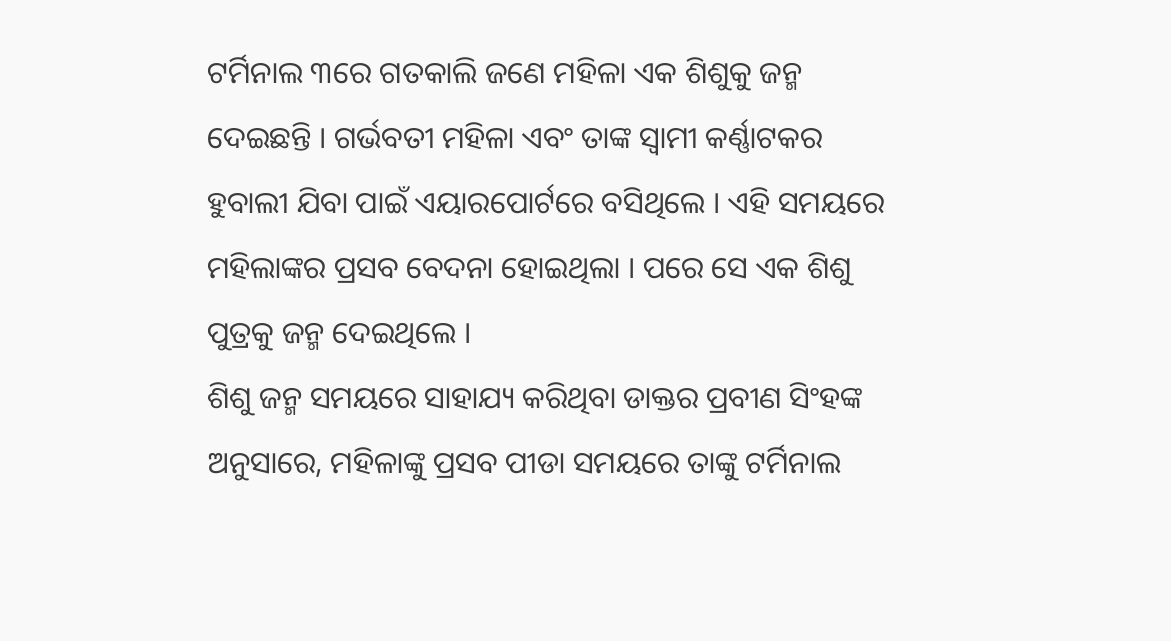ଟର୍ମିନାଲ ୩ରେ ଗତକାଲି ଜଣେ ମହିଳା ଏକ ଶିଶୁକୁ ଜନ୍ମ ଦେଇଛନ୍ତି । ଗର୍ଭବତୀ ମହିଳା ଏବଂ ତାଙ୍କ ସ୍ୱାମୀ କର୍ଣ୍ଣାଟକର ହୁବାଲୀ ଯିବା ପାଇଁ ଏୟାରପୋର୍ଟରେ ବସିଥିଲେ । ଏହି ସମୟରେ ମହିଲାଙ୍କର ପ୍ରସବ ବେଦନା ହୋଇଥିଲା । ପରେ ସେ ଏକ ଶିଶୁ ପୁତ୍ରକୁ ଜନ୍ମ ଦେଇଥିଲେ ।
ଶିଶୁ ଜନ୍ମ ସମୟରେ ସାହାଯ୍ୟ କରିଥିବା ଡାକ୍ତର ପ୍ରବୀଣ ସିଂହଙ୍କ ଅନୁସାରେ, ମହିଳାଙ୍କୁ ପ୍ରସବ ପୀଡା ସମୟରେ ତାଙ୍କୁ ଟର୍ମିନାଲ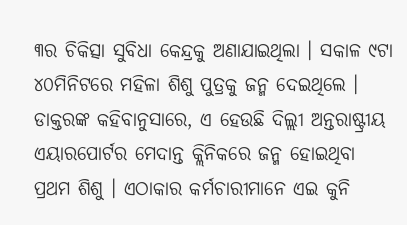୩ର ଚିକିତ୍ସା ସୁବିଧା କେନ୍ଦ୍ରକୁ ଅଣାଯାଇଥିଲା । ସକାଳ ୯ଟା ୪୦ମିନିଟରେ ମହିଳା ଶିଶୁ ପୁତ୍ରକୁ ଜନ୍ମ ଦେଇଥିଲେ । ଡାକ୍ତରଙ୍କ କହିବାନୁସାରେ, ଏ ହେଉଛି ଦିଲ୍ଲୀ ଅନ୍ତରାଷ୍ଟ୍ରୀୟ ଏୟାରପୋର୍ଟର ମେଦାନ୍ତ କ୍ଲିନିକରେ ଜନ୍ମ ହୋଇଥିବା ପ୍ରଥମ ଶିଶୁ । ଏଠାକାର କର୍ମଚାରୀମାନେ ଏଇ କୁନି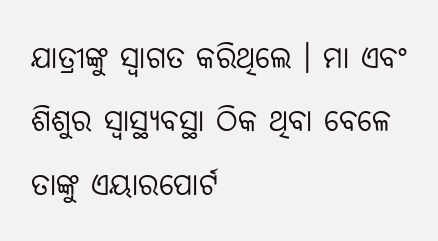ଯାତ୍ରୀଙ୍କୁ ସ୍ୱାଗତ କରିଥିଲେ । ମା ଏବଂ ଶିଶୁର ସ୍ୱାସ୍ଥ୍ୟବସ୍ଥା ଠିକ ଥିବା ବେଳେ ତାଙ୍କୁ ଏୟାରପୋର୍ଟ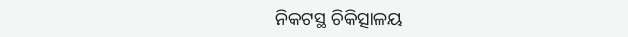ନିକଟସ୍ଥ ଚିକିତ୍ସାଳୟ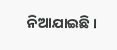ନିଆଯାଇଛି ।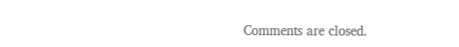Comments are closed.